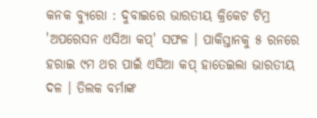କନକ ବ୍ୟୁରୋ : ଦୁବାଇରେ ଭାରତୀୟ କ୍ରିକେଟ ଟିମ୍ର 'ଅପରେସନ ଏସିଆ କପ୍' ସଫଳ । ପାକିସ୍ତାନକୁ ୫ ରନରେ ହରାଇ ୯ମ ଥର ପାଇଁ ଏସିଆ କପ୍ ହାତେଇଲା ଭାରତୀୟ ଦଳ । ତିଲକ ବର୍ମାଙ୍କ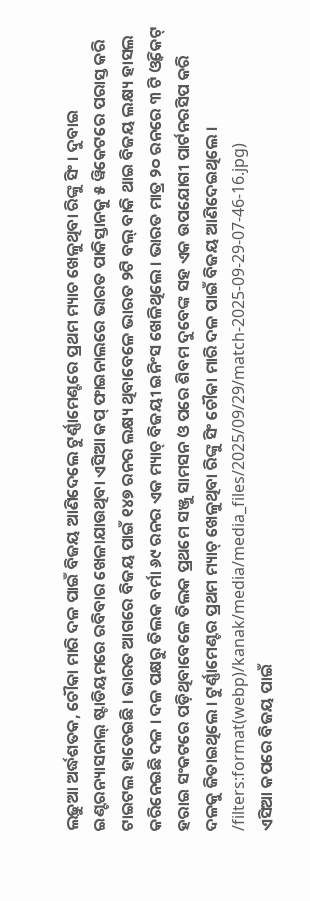ଲଢ଼ୁଆ ଅର୍ଦ୍ଧଶତକ, ଚୌକା ମାରି ଦଳ ପାଇଁ ବିଜୟ ଆଣିଦେଲେ ଟୁର୍ଣ୍ଣାମେଣ୍ଟରେ ପ୍ରଥମ ମ୍ୟାଚ ଖେଳୁଥିବା ରିଙ୍କୁ ସିଂ । ଦୁବାଇ ଇଣ୍ଟରନ୍ୟାସନାଲ୍ ଷ୍ଟାଡିୟମରେ ରବିବାର ଖେଳାଯାଉଥିବା ଏସିଆ କପ୍ ଫାଇନାଲରେ ଭାରତ ପାକିସ୍ତାନକୁ ୫ ୱିକେଟରେ ପରାସ୍ତ କରି ଟାଇଟଲ ହାତେଇଛି । ଭାରତ ଆଗରେ ବିଜୟ ପାଇଁ ୧୪୭ ରନର ଲକ୍ଷ୍ୟ ଥିବାବେଳେ ଭାରତ ୨ଟି ବଲ୍ ବାକି ଥାଇ ବିଜୟ ଲକ୍ଷ୍ୟ ହାସଲ କରିନେଇଛି ଦଳ । ଦଳ ପକ୍ଷରୁ ତିଲକ ବର୍ମା ୬୯ ରନର ଏକ ମ୍ୟାଚ୍ ବିଜୟୀ ଇନିଂସ ଖେଳିଥିଲେ । ଭାରତ ମାତ୍ର ୨୦ ରନରେ ୩ ଟି ଓ୍ବିକେଟ୍ ହରାଇ ସଂକଟରେ ପଡ଼ିଥିବାବେଳେ ତିଲକ ପ୍ରଥମେ ସଞ୍ଜୁ ସାମସନ ଓ ପରେ ଶିବମ ଦୁବେଙ୍କ ସହ ଏକ ଉପଯୋଗୀ ପାର୍ଟନରସିପ କରି ଦଳକୁ ଜିତାଇଥିଲେ । ଟୁର୍ଣ୍ଣାମେଣ୍ଟର ପ୍ରଥମ ମ୍ୟାଚ୍ ଖେଳୁଥିବା ରିଙ୍କୁ ସିଂ ଚୌକା ମାରି ଦଳ ପାଇଁ ବିଜୟ ଆଣିଦେଇଥିଲେ ।
/filters:format(webp)/kanak/media/media_files/2025/09/29/match-2025-09-29-07-46-16.jpg)
ଏସିଆ କପରେ ବିଜୟ ପାଇଁ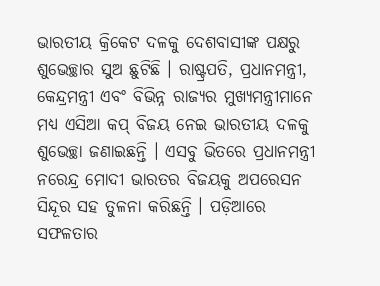ଭାରତୀୟ କ୍ରିକେଟ ଦଳକୁ ଦେଶବାସୀଙ୍କ ପକ୍ଷରୁ ଶୁଭେଚ୍ଛାର ସୁଅ ଛୁଟିଛି । ରାଷ୍ଟ୍ରପତି, ପ୍ରଧାନମନ୍ତ୍ରୀ, କେନ୍ଦ୍ରମନ୍ତ୍ରୀ ଏବଂ ବିଭିନ୍ନ ରାଜ୍ୟର ମୁଖ୍ୟମନ୍ତ୍ରୀମାନେ ମଧ୍ୟ ଏସିଆ କପ୍ ବିଜୟ ନେଇ ଭାରତୀୟ ଦଳକୁ ଶୁଭେଚ୍ଛା ଜଣାଇଛନ୍ତି । ଏସବୁ ଭିତରେ ପ୍ରଧାନମନ୍ତ୍ରୀ ନରେନ୍ଦ୍ର ମୋଦୀ ଭାରତର ବିଜୟକୁ ଅପରେସନ ସିନ୍ଦୂର ସହ ତୁଳନା କରିଛନ୍ତି । ପଡ଼ିଆରେ ସଫଳତାର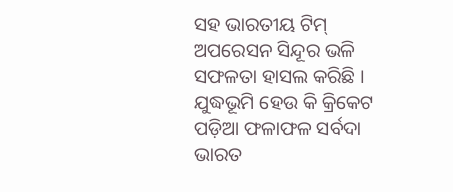ସହ ଭାରତୀୟ ଟିମ୍ ଅପରେସନ ସିନ୍ଦୂର ଭଳି ସଫଳତା ହାସଲ କରିଛି । ଯୁଦ୍ଧଭୂମି ହେଉ କି କ୍ରିକେଟ ପଡ଼ିଆ ଫଳାଫଳ ସର୍ବଦା ଭାରତ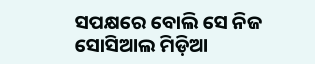ସପକ୍ଷରେ ବୋଲି ସେ ନିଜ ସୋସିଆଲ ମିଡ଼ିଆ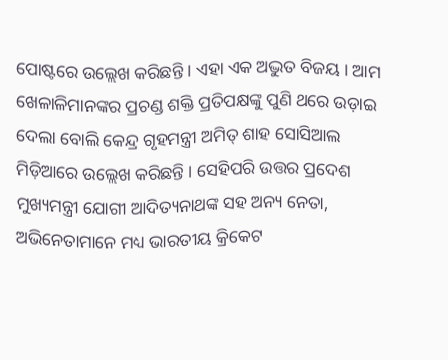ପୋଷ୍ଟରେ ଉଲ୍ଲେଖ କରିଛନ୍ତି । ଏହା ଏକ ଅଦ୍ଭୁତ ବିଜୟ । ଆମ ଖେଳାଳିମାନଙ୍କର ପ୍ରଚଣ୍ଡ ଶକ୍ତି ପ୍ରତିପକ୍ଷଙ୍କୁ ପୁଣି ଥରେ ଉଡ଼ାଇ ଦେଲା ବୋଲି କେନ୍ଦ୍ର ଗୃହମନ୍ତ୍ରୀ ଅମିତ୍ ଶାହ ସୋସିଆଲ ମିଡ଼ିଆରେ ଉଲ୍ଲେଖ କରିଛନ୍ତି । ସେହିପରି ଉତ୍ତର ପ୍ରଦେଶ ମୁଖ୍ୟମନ୍ତ୍ରୀ ଯୋଗୀ ଆଦିତ୍ୟନାଥଙ୍କ ସହ ଅନ୍ୟ ନେତା, ଅଭିନେତାମାନେ ମଧ୍ୟ ଭାରତୀୟ କ୍ରିକେଟ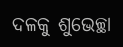ଦଳକୁ ଶୁଭେଚ୍ଛା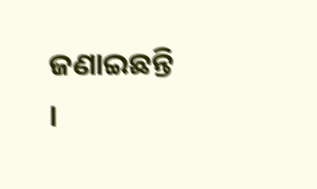ଜଣାଇଛନ୍ତି ।